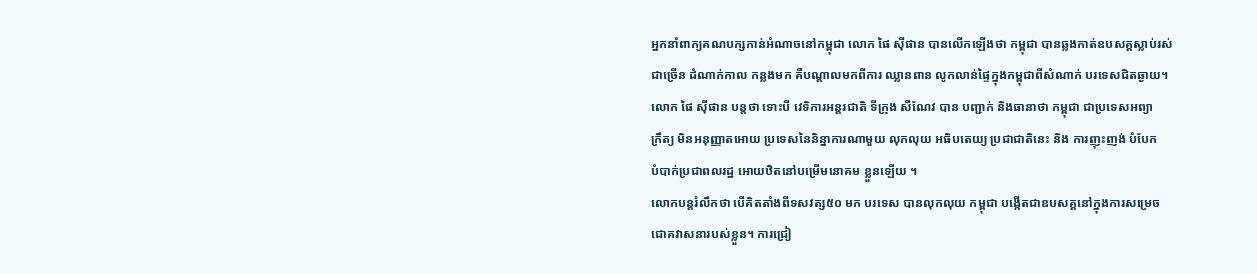អ្នកនាំពាក្យគណបក្សកាន់អំណាចនៅកម្ពុជា លោក ផៃ ស៊ីផាន បានលើកឡើងថា កម្ពុជា បានឆ្លងកាត់ឧបសគ្គស្លាប់រស់
ជាច្រើន ដំណាក់កាល កន្លងមក គឺបណ្ដាលមកពីការ ឈ្លានពាន លូកលាន់ផ្ទៃក្នុងកម្ពុជាពីសំណាក់ បរទេសជិតឆ្ងាយ។
លោក ផៃ ស៊ីផាន បន្តថា ទោះបី វេទិការអន្តរជាតិ ទីក្រុង សឺណែវ បាន បញ្ជាក់ និងធានាថា កម្ពុជា ជាប្រទេសអព្យា
ក្រឹត្យ មិនអនុញ្ញាតអោយ ប្រទេសនៃនិន្នាការណាមួយ លុកលុយ អធិបតេយ្យ ប្រជាជាតិនេះ និង ការញុះញង់ បំបែក
បំបាក់ប្រជាពលរដ្ឋ អោយឋិតនៅបម្រើមនោគម ខ្លួនឡើយ ។
លោកបន្តរំលឹកថា បើគិតតាំងពីទសវត្ស៥០ មក បរទេស បានលុកលុយ កម្ពុជា បង្កើតជាឧបសគ្គនៅក្នុងការសម្រេច
ជោគវាសនារបស់ខ្លួន។ ការជ្រៀ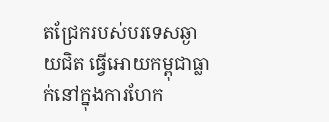តជ្រែករបស់បរទេសឆ្ងាយជិត ធ្វើអោយកម្ពុជាធ្លាក់នៅក្នុងការហែក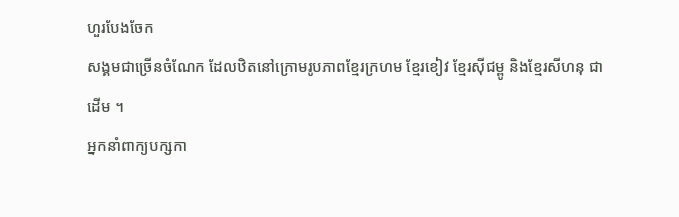ហួរបែងចែក
សង្គមជាច្រើនចំណែក ដែលឋិតនៅក្រោមរូបភាពខ្មែរក្រហម ខ្មែរខៀវ ខ្មែរស៊ីជម្ពូ និងខ្មែរសីហនុ ជាដើម ។
អ្នកនាំពាក្យបក្សកា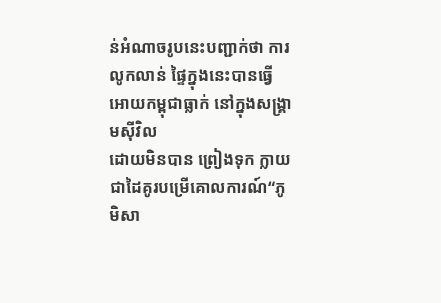ន់អំណាចរូបនេះបញ្ជាក់ថា ការ លូកលាន់ ផ្ទៃក្នុងនេះបានធ្វើអោយកម្ពុជាធ្លាក់ នៅក្នុងសង្រ្គាមស៊ីវិល
ដោយមិនបាន ព្រៀងទុក ក្លាយជាដៃគូរបម្រើគោលការណ៍“ភូមិសា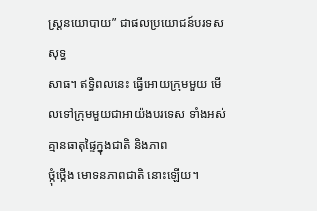ស្រ្តនយោបាយ” ជាផលប្រយោជន៍បរទសសុទ្ធ
សាធ។ ឥទ្ធិពលនេះ ធ្វើអោយក្រុមមួយ មើលទៅក្រុមមួយជាអាយ៉ងបរទេស ទាំងអស់ គ្មានធាតុផ្ទៃក្នុងជាតិ និងភាព
ថ្កុំថ្កើង មោទនភាពជាតិ នោះឡើយ។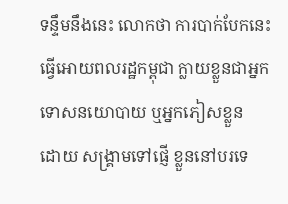ទន្ទឹមនឹងនេះ លោកថា ការបាក់បែកនេះ ធ្វើអោយពលរដ្ឋកម្ពុជា ក្លាយខ្លួនជាអ្នកទោសនយោបាយ ឬអ្នកភៀសខ្លួន
ដោយ សង្រ្គាមទៅផ្ញើ ខ្លួននៅបរទេ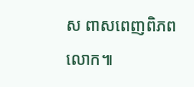ស ពាសពេញពិភពលោក៕